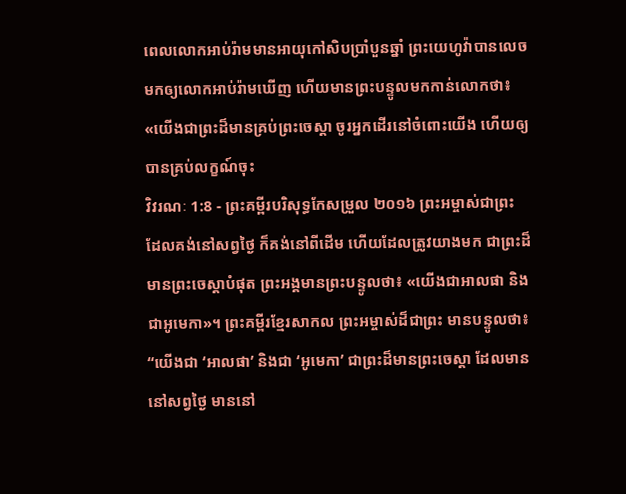ពេលលោកអាប់រ៉ាមមានអាយុកៅសិបប្រាំបួនឆ្នាំ ព្រះយេហូវ៉ាបានលេចមកឲ្យលោកអាប់រ៉ាមឃើញ ហើយមានព្រះបន្ទូលមកកាន់លោកថា៖ «យើងជាព្រះដ៏មានគ្រប់ព្រះចេស្តា ចូរអ្នកដើរនៅចំពោះយើង ហើយឲ្យបានគ្រប់លក្ខណ៍ចុះ
វិវរណៈ 1:8 - ព្រះគម្ពីរបរិសុទ្ធកែសម្រួល ២០១៦ ព្រះអម្ចាស់ជាព្រះ ដែលគង់នៅសព្វថ្ងៃ ក៏គង់នៅពីដើម ហើយដែលត្រូវយាងមក ជាព្រះដ៏មានព្រះចេស្តាបំផុត ព្រះអង្គមានព្រះបន្ទូលថា៖ «យើងជាអាលផា និងជាអូមេកា»។ ព្រះគម្ពីរខ្មែរសាកល ព្រះអម្ចាស់ដ៏ជាព្រះ មានបន្ទូលថា៖ “យើងជា ‘អាលផា’ និងជា ‘អូមេកា’ ជាព្រះដ៏មានព្រះចេស្ដា ដែលមាននៅសព្វថ្ងៃ មាននៅ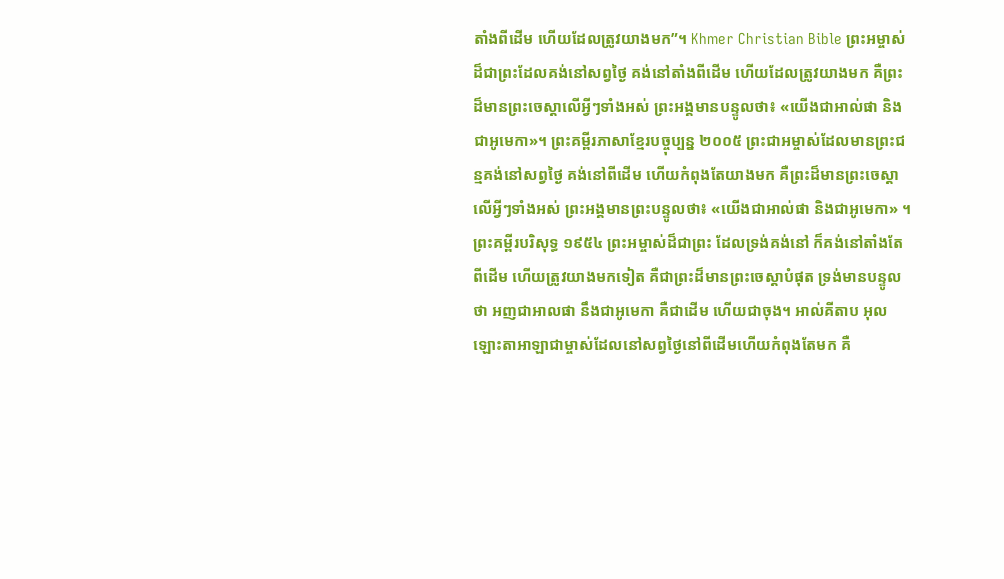តាំងពីដើម ហើយដែលត្រូវយាងមក”។ Khmer Christian Bible ព្រះអម្ចាស់ដ៏ជាព្រះដែលគង់នៅសព្វថ្ងៃ គង់នៅតាំងពីដើម ហើយដែលត្រូវយាងមក គឺព្រះដ៏មានព្រះចេស្ដាលើអ្វីៗទាំងអស់ ព្រះអង្គមានបន្ទូលថា៖ «យើងជាអាល់ផា និងជាអូមេកា»។ ព្រះគម្ពីរភាសាខ្មែរបច្ចុប្បន្ន ២០០៥ ព្រះជាអម្ចាស់ដែលមានព្រះជន្មគង់នៅសព្វថ្ងៃ គង់នៅពីដើម ហើយកំពុងតែយាងមក គឺព្រះដ៏មានព្រះចេស្ដាលើអ្វីៗទាំងអស់ ព្រះអង្គមានព្រះបន្ទូលថា៖ «យើងជាអាល់ផា និងជាអូមេកា» ។ ព្រះគម្ពីរបរិសុទ្ធ ១៩៥៤ ព្រះអម្ចាស់ដ៏ជាព្រះ ដែលទ្រង់គង់នៅ ក៏គង់នៅតាំងតែពីដើម ហើយត្រូវយាងមកទៀត គឺជាព្រះដ៏មានព្រះចេស្តាបំផុត ទ្រង់មានបន្ទូលថា អញជាអាលផា នឹងជាអូមេកា គឺជាដើម ហើយជាចុង។ អាល់គីតាប អុលឡោះតាអាឡាជាម្ចាស់ដែលនៅសព្វថ្ងៃនៅពីដើមហើយកំពុងតែមក គឺ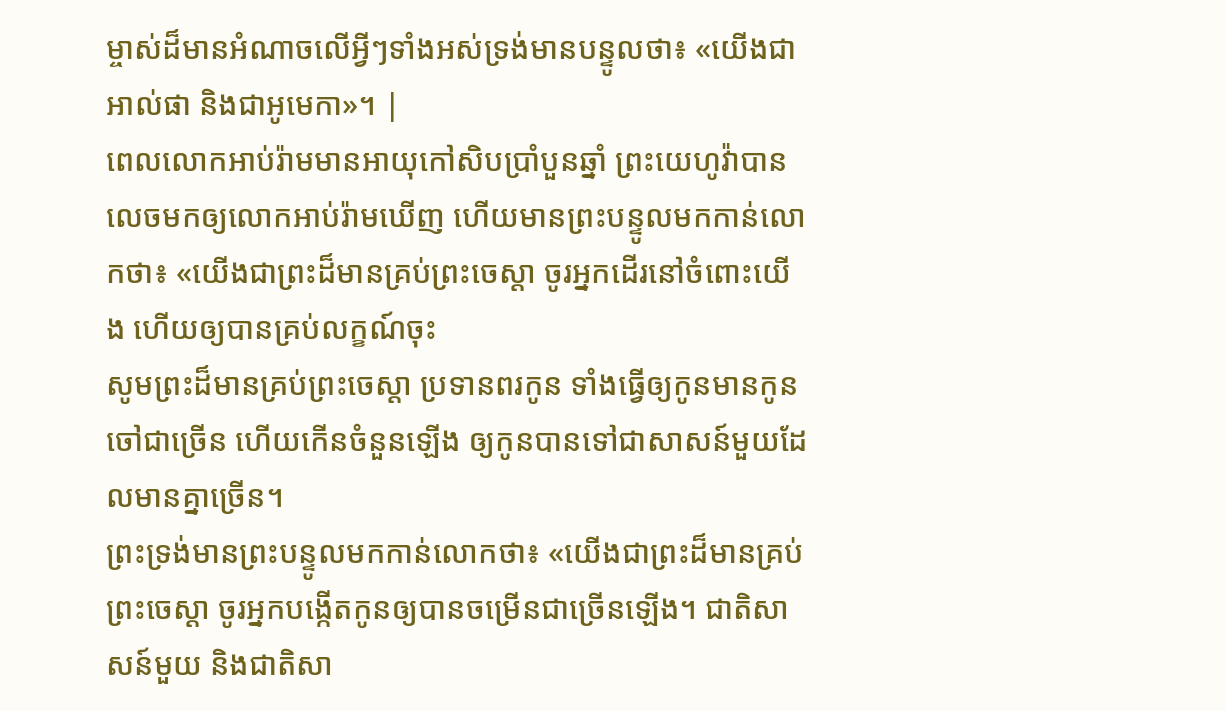ម្ចាស់ដ៏មានអំណាចលើអ្វីៗទាំងអស់ទ្រង់មានបន្ទូលថា៖ «យើងជាអាល់ផា និងជាអូមេកា»។ |
ពេលលោកអាប់រ៉ាមមានអាយុកៅសិបប្រាំបួនឆ្នាំ ព្រះយេហូវ៉ាបានលេចមកឲ្យលោកអាប់រ៉ាមឃើញ ហើយមានព្រះបន្ទូលមកកាន់លោកថា៖ «យើងជាព្រះដ៏មានគ្រប់ព្រះចេស្តា ចូរអ្នកដើរនៅចំពោះយើង ហើយឲ្យបានគ្រប់លក្ខណ៍ចុះ
សូមព្រះដ៏មានគ្រប់ព្រះចេស្តា ប្រទានពរកូន ទាំងធ្វើឲ្យកូនមានកូនចៅជាច្រើន ហើយកើនចំនួនឡើង ឲ្យកូនបានទៅជាសាសន៍មួយដែលមានគ្នាច្រើន។
ព្រះទ្រង់មានព្រះបន្ទូលមកកាន់លោកថា៖ «យើងជាព្រះដ៏មានគ្រប់ព្រះចេស្តា ចូរអ្នកបង្កើតកូនឲ្យបានចម្រើនជាច្រើនឡើង។ ជាតិសាសន៍មួយ និងជាតិសា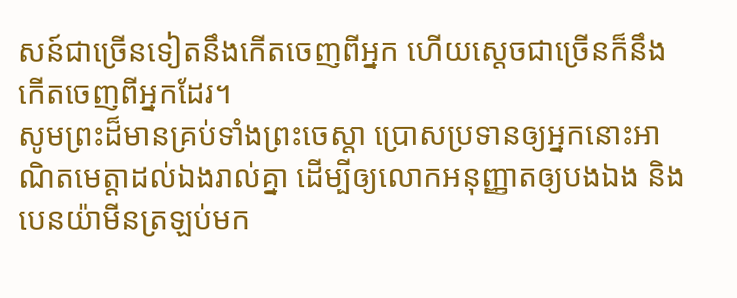សន៍ជាច្រើនទៀតនឹងកើតចេញពីអ្នក ហើយស្តេចជាច្រើនក៏នឹងកើតចេញពីអ្នកដែរ។
សូមព្រះដ៏មានគ្រប់ទាំងព្រះចេស្តា ប្រោសប្រទានឲ្យអ្នកនោះអាណិតមេត្តាដល់ឯងរាល់គ្នា ដើម្បីឲ្យលោកអនុញ្ញាតឲ្យបងឯង និងបេនយ៉ាមីនត្រឡប់មក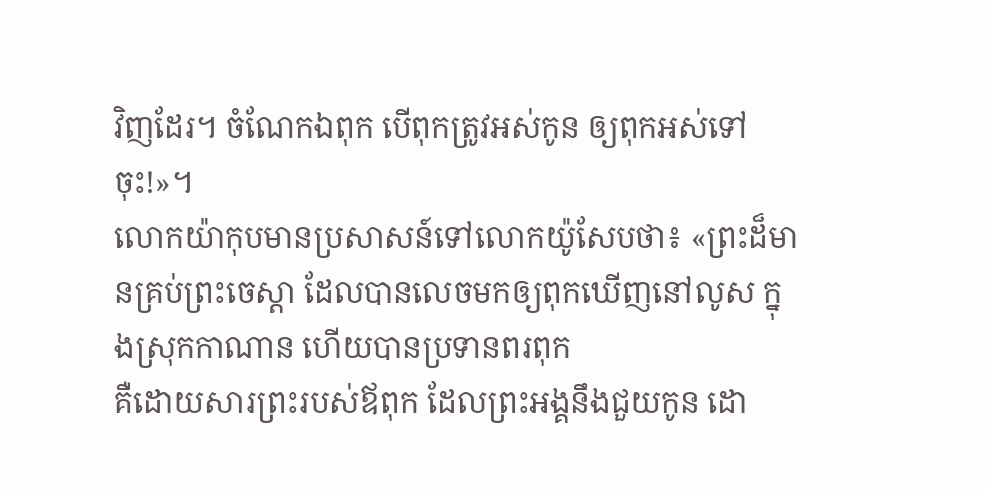វិញដែរ។ ចំណែកឯពុក បើពុកត្រូវអស់កូន ឲ្យពុកអស់ទៅចុះ!»។
លោកយ៉ាកុបមានប្រសាសន៍ទៅលោកយ៉ូសែបថា៖ «ព្រះដ៏មានគ្រប់ព្រះចេស្តា ដែលបានលេចមកឲ្យពុកឃើញនៅលូស ក្នុងស្រុកកាណាន ហើយបានប្រទានពរពុក
គឺដោយសារព្រះរបស់ឪពុក ដែលព្រះអង្គនឹងជួយកូន ដោ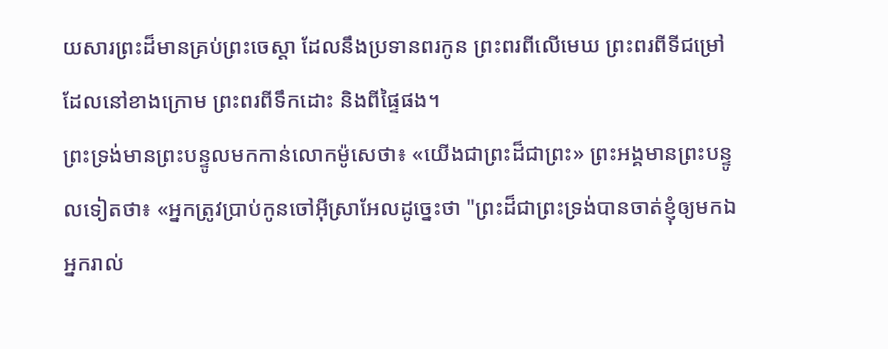យសារព្រះដ៏មានគ្រប់ព្រះចេស្តា ដែលនឹងប្រទានពរកូន ព្រះពរពីលើមេឃ ព្រះពរពីទីជម្រៅដែលនៅខាងក្រោម ព្រះពរពីទឹកដោះ និងពីផ្ទៃផង។
ព្រះទ្រង់មានព្រះបន្ទូលមកកាន់លោកម៉ូសេថា៖ «យើងជាព្រះដ៏ជាព្រះ» ព្រះអង្គមានព្រះបន្ទូលទៀតថា៖ «អ្នកត្រូវប្រាប់កូនចៅអ៊ីស្រាអែលដូច្នេះថា "ព្រះដ៏ជាព្រះទ្រង់បានចាត់ខ្ញុំឲ្យមកឯអ្នករាល់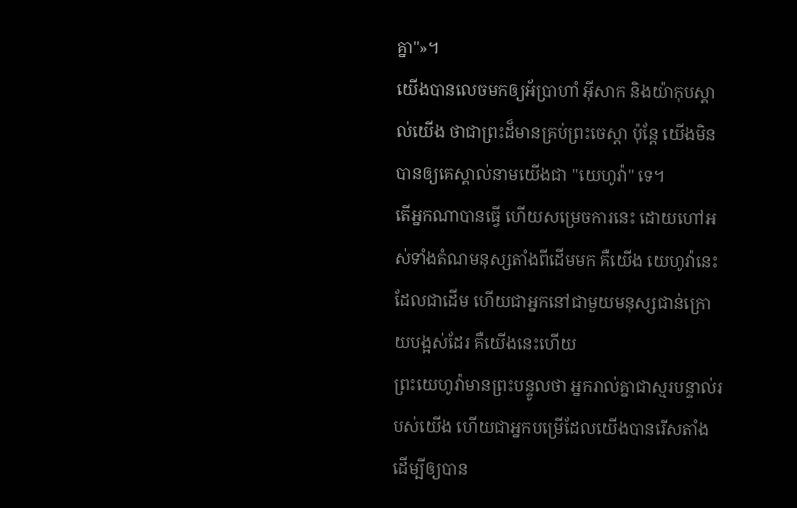គ្នា"»។
យើងបានលេចមកឲ្យអ័ប្រាហាំ អ៊ីសាក និងយ៉ាកុបស្គាល់យើង ថាជាព្រះដ៏មានគ្រប់ព្រះចេស្តា ប៉ុន្តែ យើងមិនបានឲ្យគេស្គាល់នាមយើងជា "យេហូវ៉ា" ទេ។
តើអ្នកណាបានធ្វើ ហើយសម្រេចការនេះ ដោយហៅអស់ទាំងតំណមនុស្សតាំងពីដើមមក គឺយើង យេហូវ៉ានេះ ដែលជាដើម ហើយជាអ្នកនៅជាមួយមនុស្សជាន់ក្រោយបង្អស់ដែរ គឺយើងនេះហើយ
ព្រះយេហូវ៉ាមានព្រះបន្ទូលថា អ្នករាល់គ្នាជាស្មរបន្ទាល់របស់យើង ហើយជាអ្នកបម្រើដែលយើងបានរើសតាំង ដើម្បីឲ្យបាន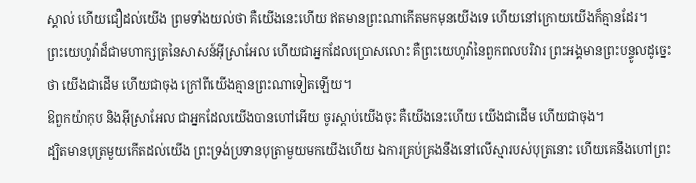ស្គាល់ ហើយជឿដល់យើង ព្រមទាំងយល់ថា គឺយើងនេះហើយ ឥតមានព្រះណាកើតមកមុនយើងទេ ហើយនៅក្រោយយើងក៏គ្មានដែរ។
ព្រះយេហូវ៉ាដ៏ជាមហាក្សត្រនៃសាសន៍អ៊ីស្រាអែល ហើយជាអ្នកដែលប្រោសលោះ គឺព្រះយេហូវ៉ានៃពួកពលបរិវារ ព្រះអង្គមានព្រះបន្ទូលដូច្នេះថា យើងជាដើម ហើយជាចុង ក្រៅពីយើងគ្មានព្រះណាទៀតឡើយ។
ឱពួកយ៉ាកុប និងអ៊ីស្រាអែល ជាអ្នកដែលយើងបានហៅអើយ ចូរស្តាប់យើងចុះ គឺយើងនេះហើយ យើងជាដើម ហើយជាចុង។
ដ្បិតមានបុត្រមួយកើតដល់យើង ព្រះទ្រង់ប្រទានបុត្រាមួយមកយើងហើយ ឯការគ្រប់គ្រងនឹងនៅលើស្មារបស់បុត្រនោះ ហើយគេនឹងហៅព្រះ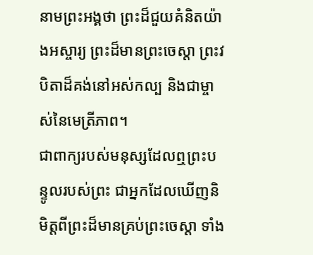នាមព្រះអង្គថា ព្រះដ៏ជួយគំនិតយ៉ាងអស្ចារ្យ ព្រះដ៏មានព្រះចេស្តា ព្រះវបិតាដ៏គង់នៅអស់កល្ប និងជាម្ចាស់នៃមេត្រីភាព។
ជាពាក្យរបស់មនុស្សដែលឮព្រះបន្ទូលរបស់ព្រះ ជាអ្នកដែលឃើញនិមិត្តពីព្រះដ៏មានគ្រប់ព្រះចេស្តា ទាំង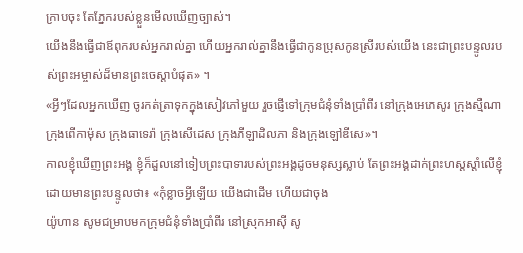ក្រាបចុះ តែភ្នែករបស់ខ្លួនមើលឃើញច្បាស់។
យើងនឹងធ្វើជាឪពុករបស់អ្នករាល់គ្នា ហើយអ្នករាល់គ្នានឹងធ្វើជាកូនប្រុសកូនស្រីរបស់យើង នេះជាព្រះបន្ទូលរបស់ព្រះអម្ចាស់ដ៏មានព្រះចេស្តាបំផុត» ។
«អ្វីៗដែលអ្នកឃើញ ចូរកត់ត្រាទុកក្នុងសៀវភៅមួយ រួចផ្ញើទៅក្រុមជំនុំទាំងប្រាំពីរ នៅក្រុងអេភេសូរ ក្រុងស្មឺណា ក្រុងពើកាម៉ុស ក្រុងធាទេរ៉ា ក្រុងសើដេស ក្រុងភីឡាដិលភា និងក្រុងឡៅឌីសេ»។
កាលខ្ញុំឃើញព្រះអង្គ ខ្ញុំក៏ដួលនៅទៀបព្រះបាទារបស់ព្រះអង្គដូចមនុស្សស្លាប់ តែព្រះអង្គដាក់ព្រះហស្តស្តាំលើខ្ញុំ ដោយមានព្រះបន្ទូលថា៖ «កុំខ្លាចអ្វីឡើយ យើងជាដើម ហើយជាចុង
យ៉ូហាន សូមជម្រាបមកក្រុមជំនុំទាំងប្រាំពីរ នៅស្រុកអាស៊ី សូ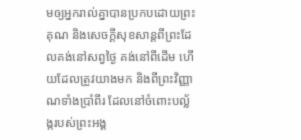មឲ្យអ្នករាល់គ្នាបានប្រកបដោយព្រះគុណ និងសេចក្ដីសុខសាន្តពីព្រះដែលគង់នៅសព្វថ្ងៃ គង់នៅពីដើម ហើយដែលត្រូវយាងមក និងពីព្រះវិញ្ញាណទាំងប្រាំពីរ ដែលនៅចំពោះបល្ល័ង្ករបស់ព្រះអង្គ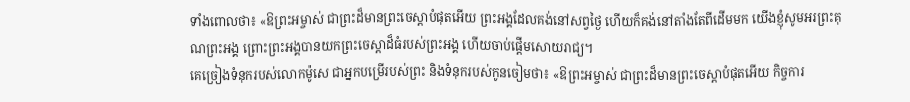ទាំងពោលថា៖ «ឱព្រះអម្ចាស់ ជាព្រះដ៏មានព្រះចេស្តាបំផុតអើយ ព្រះអង្គដែលគង់នៅសព្វថ្ងៃ ហើយក៏គង់នៅតាំងតែពីដើមមក យើងខ្ញុំសូមអរព្រះគុណព្រះអង្គ ព្រោះព្រះអង្គបានយកព្រះចេស្តាដ៏ធំរបស់ព្រះអង្គ ហើយចាប់ផ្ដើមសោយរាជ្យ។
គេច្រៀងទំនុករបស់លោកម៉ូសេ ជាអ្នកបម្រើរបស់ព្រះ និងទំនុករបស់កូនចៀមថា៖ «ឱព្រះអម្ចាស់ ជាព្រះដ៏មានព្រះចេស្តាបំផុតអើយ កិច្ចការ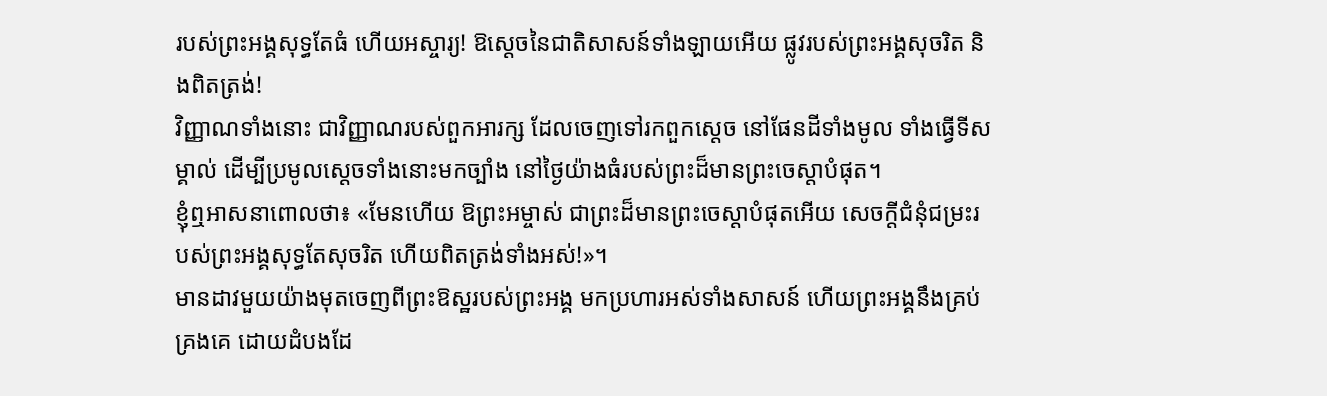របស់ព្រះអង្គសុទ្ធតែធំ ហើយអស្ចារ្យ! ឱស្តេចនៃជាតិសាសន៍ទាំងឡាយអើយ ផ្លូវរបស់ព្រះអង្គសុចរិត និងពិតត្រង់!
វិញ្ញាណទាំងនោះ ជាវិញ្ញាណរបស់ពួកអារក្ស ដែលចេញទៅរកពួកស្តេច នៅផែនដីទាំងមូល ទាំងធ្វើទីសម្គាល់ ដើម្បីប្រមូលស្តេចទាំងនោះមកច្បាំង នៅថ្ងៃយ៉ាងធំរបស់ព្រះដ៏មានព្រះចេស្តាបំផុត។
ខ្ញុំឮអាសនាពោលថា៖ «មែនហើយ ឱព្រះអម្ចាស់ ជាព្រះដ៏មានព្រះចេស្តាបំផុតអើយ សេចក្ដីជំនុំជម្រះរបស់ព្រះអង្គសុទ្ធតែសុចរិត ហើយពិតត្រង់ទាំងអស់!»។
មានដាវមួយយ៉ាងមុតចេញពីព្រះឱស្ឋរបស់ព្រះអង្គ មកប្រហារអស់ទាំងសាសន៍ ហើយព្រះអង្គនឹងគ្រប់គ្រងគេ ដោយដំបងដែ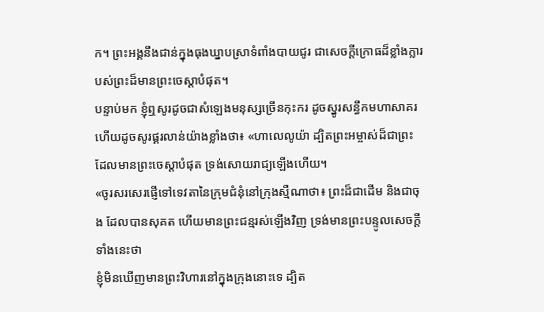ក។ ព្រះអង្គនឹងជាន់ក្នុងធុងឃ្នាបស្រាទំពាំងបាយជូរ ជាសេចក្ដីក្រោធដ៏ខ្លាំងក្លារបស់ព្រះដ៏មានព្រះចេស្តាបំផុត។
បន្ទាប់មក ខ្ញុំឮសូរដូចជាសំឡេងមនុស្សច្រើនកុះករ ដូចស្នូរសន្ធឹកមហាសាគរ ហើយដូចសូរផ្គរលាន់យ៉ាងខ្លាំងថា៖ «ហាលេលូយ៉ា ដ្បិតព្រះអម្ចាស់ដ៏ជាព្រះ ដែលមានព្រះចេស្តាបំផុត ទ្រង់សោយរាជ្យឡើងហើយ។
«ចូរសរសេរផ្ញើទៅទេវតានៃក្រុមជំនុំនៅក្រុងស្មឺណាថា៖ ព្រះដ៏ជាដើម និងជាចុង ដែលបានសុគត ហើយមានព្រះជន្មរស់ឡើងវិញ ទ្រង់មានព្រះបន្ទូលសេចក្ដីទាំងនេះថា
ខ្ញុំមិនឃើញមានព្រះវិហារនៅក្នុងក្រុងនោះទេ ដ្បិត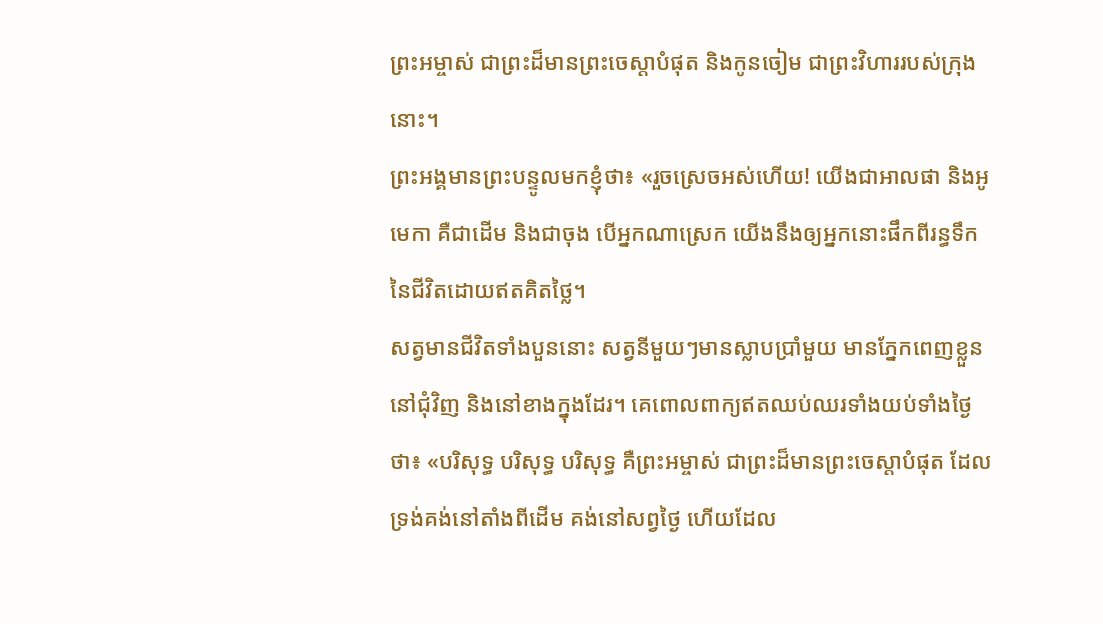ព្រះអម្ចាស់ ជាព្រះដ៏មានព្រះចេស្តាបំផុត និងកូនចៀម ជាព្រះវិហាររបស់ក្រុងនោះ។
ព្រះអង្គមានព្រះបន្ទូលមកខ្ញុំថា៖ «រួចស្រេចអស់ហើយ! យើងជាអាលផា និងអូមេកា គឺជាដើម និងជាចុង បើអ្នកណាស្រេក យើងនឹងឲ្យអ្នកនោះផឹកពីរន្ធទឹកនៃជីវិតដោយឥតគិតថ្លៃ។
សត្វមានជីវិតទាំងបួននោះ សត្វនីមួយៗមានស្លាបប្រាំមួយ មានភ្នែកពេញខ្លួននៅជុំវិញ និងនៅខាងក្នុងដែរ។ គេពោលពាក្យឥតឈប់ឈរទាំងយប់ទាំងថ្ងៃថា៖ «បរិសុទ្ធ បរិសុទ្ធ បរិសុទ្ធ គឺព្រះអម្ចាស់ ជាព្រះដ៏មានព្រះចេស្តាបំផុត ដែលទ្រង់គង់នៅតាំងពីដើម គង់នៅសព្វថ្ងៃ ហើយដែល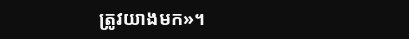ត្រូវយាងមក»។